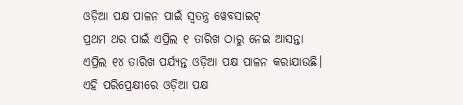ଓଡ଼ିଆ ପକ୍ଷ ପାଳନ ପାଇଁ ସ୍ୱତନ୍ତ୍ର ୱେବସାଇଟ୍
ପ୍ରଥମ ଥର ପାଇଁ ଏପ୍ରିଲ ୧ ତାରିଖ ଠାରୁ ନେଇ ଆସନ୍ତା ଏପ୍ରିଲ ୧୪ ତାରିଖ ପର୍ଯ୍ୟନ୍ତ ଓଡ଼ିଆ ପକ୍ଷ ପାଳନ କରାଯାଉଛି। ଏହି ପରିପ୍ରେକ୍ଷୀରେ ଓଡ଼ିଆ ପକ୍ଷ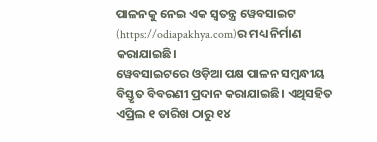ପାଳନକୁ ନେଇ ଏକ ସ୍ୱତନ୍ତ୍ର ୱେବସାଇଟ (https://odiapakhya.com)ର ମଧ୍ୟ ନିର୍ମାଣ କରାଯାଇଛି।
ୱେବସାଇଟରେ ଓଡ଼ିଆ ପକ୍ଷ ପାଳନ ସମ୍ବନ୍ଧୀୟ ବିସ୍ତୃତ ବିବରଣୀ ପ୍ରଦାନ କରାଯାଇଛି। ଏଥିସହିତ ଏପ୍ରିଲ ୧ ତାରିଖ ଠାରୁ ୧୪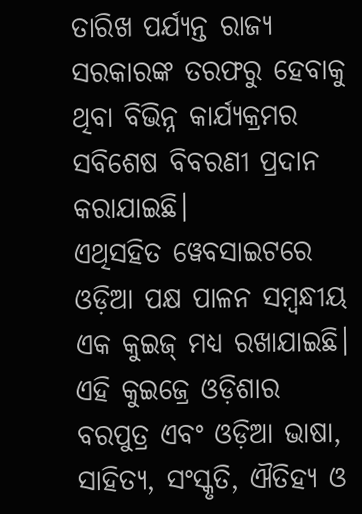ତାରିଖ ପର୍ଯ୍ୟନ୍ତ ରାଜ୍ୟ ସରକାରଙ୍କ ତରଫରୁ ହେବାକୁ ଥିବା ବିଭିନ୍ନ କାର୍ଯ୍ୟକ୍ରମର ସବିଶେଷ ବିବରଣୀ ପ୍ରଦାନ କରାଯାଇଛି।
ଏଥିସହିତ ୱେବସାଇଟରେ ଓଡ଼ିଆ ପକ୍ଷ ପାଳନ ସମ୍ବନ୍ଧୀୟ ଏକ କୁଇଜ୍ ମଧ୍ୟ ରଖାଯାଇଛି। ଏହି କୁଇଜ୍ରେ ଓଡ଼ିଶାର ବରପୁତ୍ର ଏବଂ ଓଡ଼ିଆ ଭାଷା, ସାହିତ୍ୟ, ସଂସ୍କୃତି, ଐତିହ୍ୟ ଓ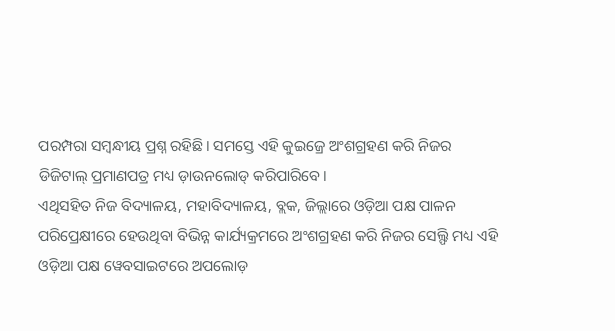ପରମ୍ପରା ସମ୍ବନ୍ଧୀୟ ପ୍ରଶ୍ନ ରହିଛି। ସମସ୍ତେ ଏହି କୁଇଜ୍ରେ ଅଂଶଗ୍ରହଣ କରି ନିଜର ଡିଜିଟାଲ୍ ପ୍ରମାଣପତ୍ର ମଧ୍ୟ ଡ଼ାଉନଲୋଡ୍ କରିପାରିବେ।
ଏଥିସହିତ ନିଜ ବିଦ୍ୟାଳୟ, ମହାବିଦ୍ୟାଳୟ, ବ୍ଲକ, ଜିଲ୍ଲାରେ ଓଡ଼ିଆ ପକ୍ଷ ପାଳନ ପରିପ୍ରେକ୍ଷୀରେ ହେଉଥିବା ବିଭିନ୍ନ କାର୍ଯ୍ୟକ୍ରମରେ ଅଂଶଗ୍ରହଣ କରି ନିଜର ସେଲ୍ଫି ମଧ୍ୟ ଏହି ଓଡ଼ିଆ ପକ୍ଷ ୱେବସାଇଟରେ ଅପଲୋଡ଼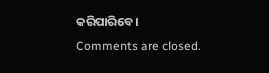କରିପାରିବେ।
Comments are closed.